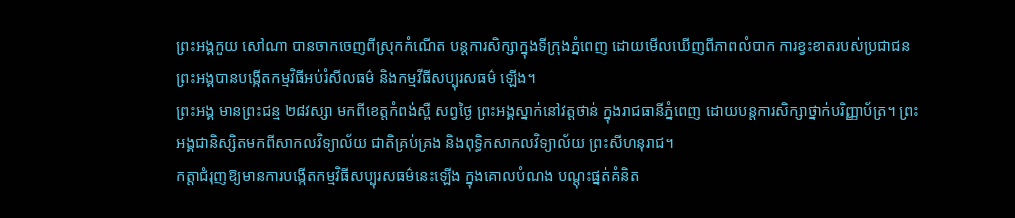ព្រះអង្គកួយ សៅណា បានចាកចេញពីស្រុកកំណើត បន្តការសិក្សាក្នុងទីក្រុងភ្នំពេញ ដោយមើលឃើញពីភាពលំបាក ការខ្វះខាតរបស់ប្រជាជន ព្រះអង្គបានបង្កើតកម្មវិធីអប់រំសីលធម៌ និងកម្មវីធីសប្បុរសធម៌ ឡើង។
ព្រះអង្គ មានព្រះជន្ម ២៨វស្សា មកពីខេត្តកំពង់ស្ពឺ សព្វថ្ងៃ ព្រះអង្គស្នាក់នៅវត្តថាន់ ក្នុងរាជធានីភ្នំពេញ ដោយបន្តការសិក្សាថ្នាក់បរិញ្ញាប័ត្រ។ ព្រះអង្គជានិស្សិតមកពីសាកលវិទ្យាល័យ ជាតិគ្រប់គ្រង និងពុទ្ធិកសាកលវិទ្យាល័យ ព្រះសីហនុរាជ។
កត្តាជំរុញឱ្យមានការបង្កើតកម្មវិធីសប្បុរសធម៌នេះឡើង ក្នុងគោលបំណង បណ្ដុះផ្នត់គំនិត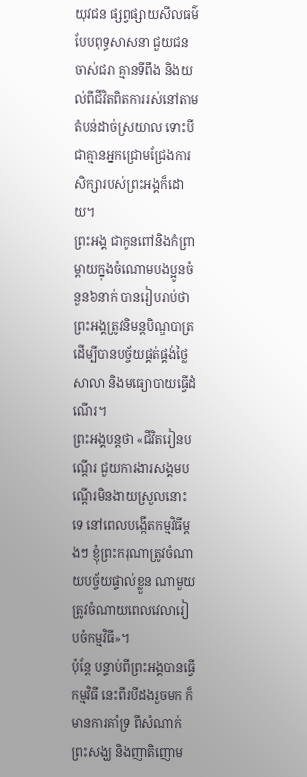យុវជន ផ្សព្វផ្សាយសីលធម៌បែបពុទ្ធសាសនា ជួយជនចាស់ជរា គ្មានទីពឹង និងយល់ពីជីវិតពិតការរស់នៅតាមតំបន់ដាច់ស្រយាល ទោះបីជាគ្មានអ្នកជ្រោមជ្រែងការសិក្សារបស់ព្រះអង្គក៏ដោយ។
ព្រះអង្គ ជាកូនពៅនិងកំព្រាម្ដាយក្នុងចំណោមបងប្អូនចំនួន៦នាក់ បានរៀបរាប់ថា ព្រះអង្គត្រូវនិមន្តបិណ្ឌបាត្រដើម្បីបានបច្ច័យផ្គត់ផ្គង់ថ្លៃសាលា និងមធ្យោបាយធ្វើដំណើរ។
ព្រះអង្គបន្តថា «ជីវិតរៀនបណ្ដើរ ជួយការងារសង្គមបណ្ដើរមិនងាយស្រួលនោះទេ នៅពេលបង្កើតកម្មវិធីម្ដងៗ ខ្ញុំព្រះករុណាត្រូវចំណាយបច្ច័យផ្ទាល់ខ្លួន ណាមួយត្រូវចំណាយពេលវេលារៀបចំកម្មវិធី»។
ប៉ុន្តែ បន្ទាប់ពីព្រះអង្គបានធ្វើកម្មវិធី នេះពីរបីដងរួចមក ក៏មានការគាំទ្រ ពីសំណាក់ ព្រះសង្ឃ និងញាតិញោម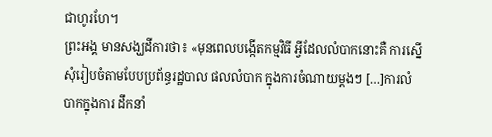ជាហូរហែ។
ព្រះអង្គ មានសង្ឃដីការថា៖ «មុនពេលបង្កើតកម្មវិធី អ្វីដែលលំបាកនោះគឺ ការស្នើសុំរៀបចំតាមបែបប្រព័ន្ធរដ្ឋបាល ផលលំបាក ក្នុងការចំណាយម្ដងៗ […]ការលំបាកក្នុងការ ដឹកនាំ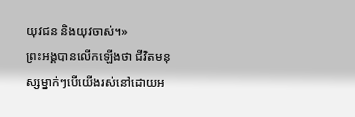យុវជន និងយុវចាស់។»
ព្រះអង្គបានលើកឡើងថា ជីវិតមនុស្សម្នាក់ៗបើយើងរស់នៅដោយអ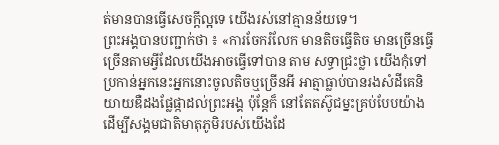ត់មានបានធ្វើសេចក្ដីល្អទេ យើងរស់នៅគ្មានន័យទេ។
ព្រះអង្គបានបញ្ជាក់ថា ៖ «ការចែករំលែក មានតិចធ្វើតិច មានច្រើនធ្វើច្រើនតាមអ្វីដែលយើងអាចធ្វើទៅបាន តាម សទ្ធាជ្រះថ្លា យើងកុំទៅប្រកាន់អ្នកនេះអ្នកនោះចូលតិចឬច្រើនអី អាត្មាធ្លាប់បានរងសំដីគេនិយាយឌឺដងផ្លែផ្កាដល់ព្រះអង្គ ប៉ុន្តែក៏ នៅតែតស៊ូជម្នះគ្រប់បែបយ៉ាង ដើម្បីសង្គមជាតិមាតុភូមិរបស់យើងដែ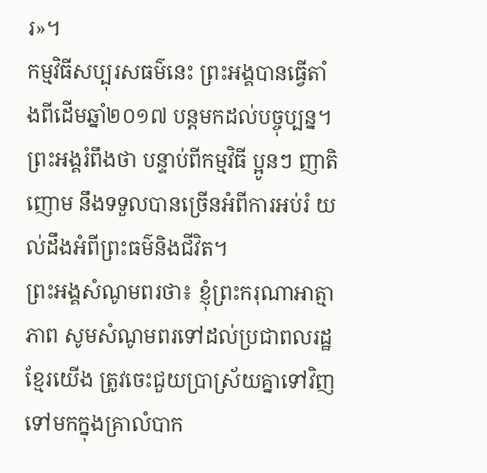រ»។
កម្មវិធីសប្បុរសធម៌នេះ ព្រះអង្គបានធ្វើតាំងពីដើមឆ្នាំ២០១៧ បន្តមកដល់បច្ចុប្បន្ន។ ព្រះអង្គរំពឹងថា បន្ទាប់ពីកម្មវិធី ប្អូនៗ ញាតិញោម នឹងទទួលបានច្រើនអំពីការអប់រំ យល់ដឹងអំពីព្រះធម៌និងជីវិត។
ព្រះអង្គសំណូមពរថា៖ ខ្ញុំព្រះករុណាអាត្មាភាព សូមសំណូមពរទៅដល់ប្រជាពលរដ្ឋខ្មែរយើង ត្រូវចេះជួយប្រាស្រ័យគ្នាទៅវិញទៅមកក្នុងគ្រាលំបាក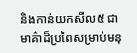និងកាន់យកសីល៥ ជាមាគ៌ាដ៏ប្រពៃសម្រាប់មនុ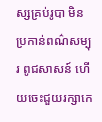ស្សគ្រប់រូបា មិនប្រកាន់ពណ៌សម្បុរ ពូជសាសន៍ ហើយចេះជួយរក្សាកេ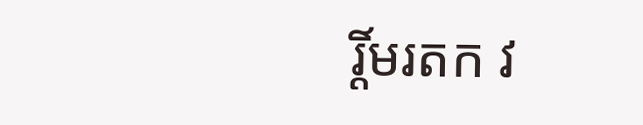រ្តិ៍មរតក វ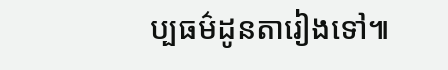ប្បធម៌ដូនតារៀងទៅ៕